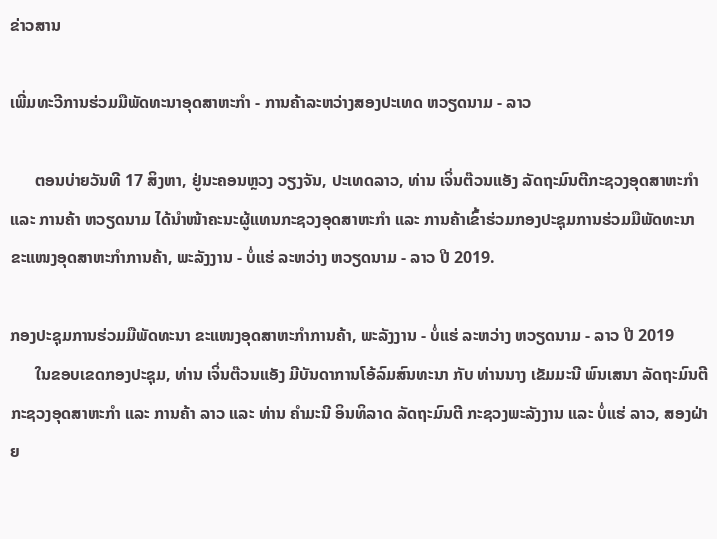ຂ່າວສານ

ເພີ່ມທະວີການຮ່ວມມືພັດທະນາອຸດສາຫະກຳ - ການຄ້າລະຫວ່າງສອງປະເທດ ຫວຽດນາມ - ລາວ

      ຕອນບ່າຍວັນທີ 17 ສິງຫາ, ຢູ່ນະຄອນຫຼວງ ວຽງຈັນ, ປະເທດລາວ, ທ່ານ ເຈິ່ນຕ໊ວນແອັງ ລັດຖະມົນຕີກະຊວງອຸດສາຫະກຳ ແລະ ການຄ້າ ຫວຽດນາມ ໄດ້ນຳໜ້າຄະນະຜູ້ແທນກະຊວງອຸດສາຫະກຳ ແລະ ການຄ້າເຂົ້າຮ່ວມກອງປະຊຸມການຮ່ວມມືພັດທະນາ ຂະແໜງອຸດສາຫະກຳການຄ້າ, ພະລັງງານ - ບໍ່ແຮ່ ລະຫວ່າງ ຫວຽດນາມ - ລາວ ປີ 2019.

ກອງປະຊຸມການຮ່ວມມືພັດທະນາ ຂະແໜງອຸດສາຫະກຳການຄ້າ, ພະລັງງານ - ບໍ່ແຮ່ ລະຫວ່າງ ຫວຽດນາມ - ລາວ ປີ 2019
      ໃນຂອບເຂດກອງປະຊຸມ, ທ່ານ ເຈິ່ນຕ໊ວນແອັງ ມີບັນດາການໂອ້ລົມສົນທະນາ ກັບ ທ່ານນາງ ເຂັມມະນີ ພົນເສນາ ລັດຖະມົນຕີ ກະຊວງອຸດສາຫະກຳ ແລະ ການຄ້າ ລາວ ແລະ ທ່ານ ຄຳມະນີ ອິນທິລາດ ລັດຖະມົນຕີ ກະຊວງພະລັງງານ ແລະ ບໍ່ແຮ່ ລາວ, ສອງຝ່າຍ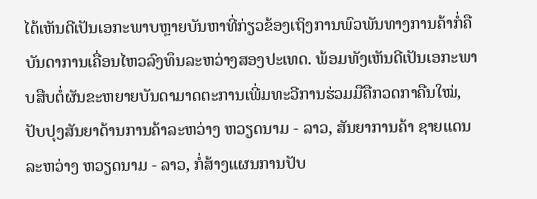ໄດ້ເຫັນດີເປັນເອກະພາບຫຼາຍບັນຫາທີ່ກ່ຽວຂ້ອງເຖິງການພົວພັນທາງການຄ້າກໍ່ຄືບັນດາການເຄື່ອນໄຫວລົງທຶນລະຫວ່າງສອງປະເທດ. ພ້ອມທັງເຫັນດີເປັນເອກະພາບສືບຕໍ່ຜັນຂະຫຍາຍບັນດາມາດຕະການເພີ່ມທະວີການຮ່ວມມືຄືກວດກາຄືນໃໝ່, ປັບປຸງສັນຍາດ້ານການຄ້າລະຫວ່າງ ຫວຽດນາມ - ລາວ, ສັນຍາການຄ້າ ຊາຍແດນລະຫວ່າງ ຫວຽດນາມ - ລາວ, ກໍ່ສ້າງແຜນການປັບ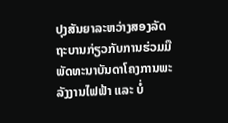ປຸງສັນຍາລະຫວ່າງສອງລັດຖະບານກ່ຽວກັບການຮ່ວມມືພັດທະນາບັນດາໂຄງການພະລັງງານໄຟຟ້າ ແລະ ບໍ່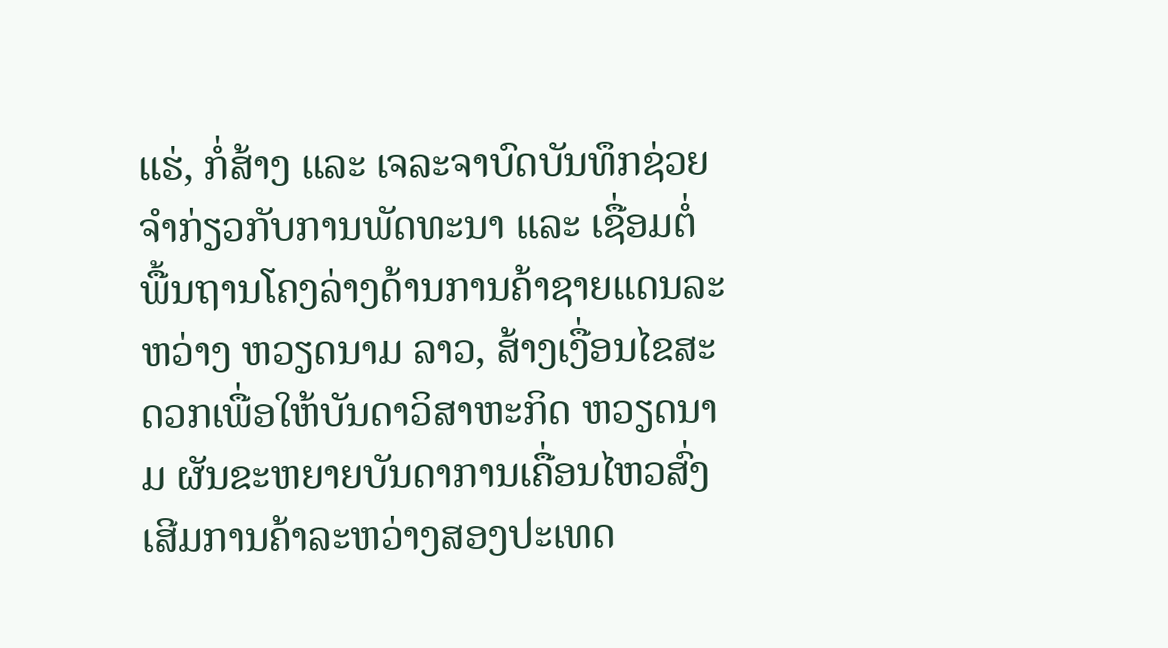ແຮ່, ກໍ່ສ້າງ ແລະ ເຈລະຈາບົດບັນທຶກຊ່ວຍຈຳກ່ຽວກັບການພັດທະນາ ແລະ ເຊື່ອມຕໍ່ພື້ນຖານໂຄງລ່າງດ້ານການຄ້າຊາຍແດນລະຫວ່າງ ຫວຽດນາມ ລາວ, ສ້າງເງື່ອນໄຂສະດວກເພື່ອໃຫ້ບັນດາວິສາຫະກິດ ຫວຽດນາມ ຜັນຂະຫຍາຍບັນດາການເຄື່ອນໄຫວສົ່ງເສີມການຄ້າລະຫວ່າງສອງປະເທດ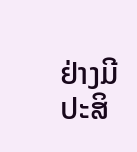ຢ່າງມີປະສິ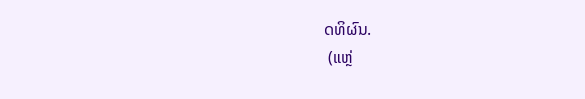ດທິຜົນ.
 (ແຫຼ່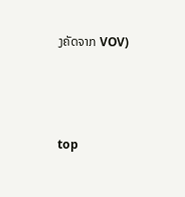ງຄັດຈາກ VOV)



top